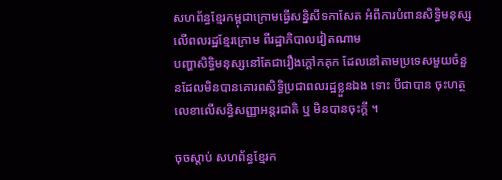សហព័ន្ធខ្មែរកម្ពុជាក្រោមធ្វើសន្និសីទកាសែត អំពីការបំពានសិទ្ធិមនុស្សលើពលរដ្ឋខ្មែរក្រោម ពីរដ្ឋាភិបាលវៀតណាម
បញ្ហាសិទ្ធិមនុស្សនៅតែជារឿងក្ដៅកគុក ដែលនៅតាមប្រទេសមួយចំនួនដែលមិនបានគោរពសិទ្ធិប្រជាពលរដ្ឋខ្លួនឯង ទោះ បីជាបាន ចុះហត្ថលេខាលើសន្ធិសញ្ញាអន្ដរជាតិ ឬ មិនបានចុះក្ដី ។

ចុចស្ដាប់ សហព័ន្ធខ្មែរក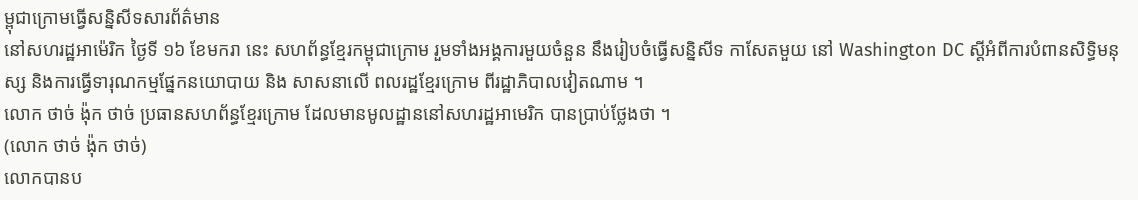ម្ពុជាក្រោមធ្វើសន្និសីទសារព័ត៌មាន
នៅសហរដ្ឋអាម៉េរិក ថ្ងៃទី ១៦ ខែមករា នេះ សហព័ន្ធខ្មែរកម្ពុជាក្រោម រួមទាំងអង្គការមួយចំនួន នឹងរៀបចំធ្វើសន្និសីទ កាសែតមួយ នៅ Washington DC ស្ដីអំពីការបំពានសិទ្ធិមនុស្ស និងការធ្វើទារុណកម្មផ្នែកនយោបាយ និង សាសនាលើ ពលរដ្ឋខ្មែរក្រោម ពីរដ្ឋាភិបាលវៀតណាម ។
លោក ថាច់ ង៉ុក ថាច់ ប្រធានសហព័ន្ធខ្មែរក្រោម ដែលមានមូលដ្ឋាននៅសហរដ្ឋអាមេរិក បានប្រាប់ថ្លែងថា ។
(លោក ថាច់ ង៉ុក ថាច់)
លោកបានប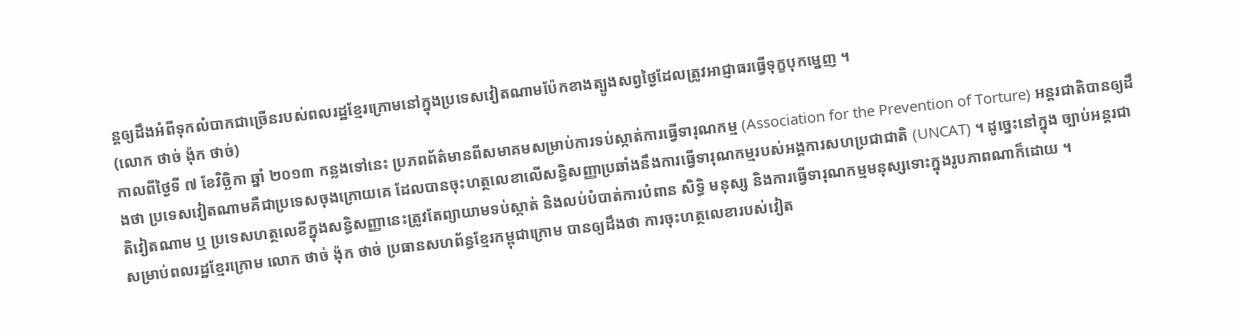ន្ដឲ្យដឹងអំពីទុកលំបាកជាច្រើនរបស់ពលរដ្ឋខ្មែរក្រោមនៅក្នុងប្រទេសវៀតណាមប៉ែកខាងត្បូងសព្វថ្ងៃដែលត្រូវអាជ្ញាធរធ្វើទុក្ខបុកម្នេញ ។
(លោក ថាច់ ង៉ុក ថាច់)
កាលពីថ្ងៃទី ៧ ខែវិច្ឆិកា ឆ្នាំ ២០១៣ កន្លងទៅនេះ ប្រភពព័ត៌មានពីសមាគមសម្រាប់ការទប់ស្កាត់ការធ្វើទារុណកម្ម (Association for the Prevention of Torture) អន្ដរជាតិបានឲ្យដឹងថា ប្រទេសវៀតណាមគឺជាប្រទេសចុងក្រោយគេ ដែលបានចុះហត្ថលេខាលើសន្ធិសញ្ញាប្រឆាំងនឹងការធ្វើទារុណកម្មរបស់អង្គការសហប្រជាជាតិ (UNCAT) ។ ដូច្នេះនៅក្នុង ច្បាប់អន្ដរជាតិវៀតណាម ឬ ប្រទេសហត្ថលេខីក្នុងសន្ធិសញ្ញានេះត្រូវតែព្យាយាមទប់ស្កាត់ និងលប់បំបាត់ការបំពាន សិទ្ធិ មនុស្ស និងការធ្វើទារុណកម្មមនុស្សទោះក្នុងរូបភាពណាក៏ដោយ ។
សម្រាប់ពលរដ្ឋខ្មែរក្រោម លោក ថាច់ ង៉ុក ថាច់ ប្រធានសហព័ន្ធខ្មែរកម្ពុជាក្រោម បានឲ្យដឹងថា ការចុះហត្ថលេខារបស់វៀត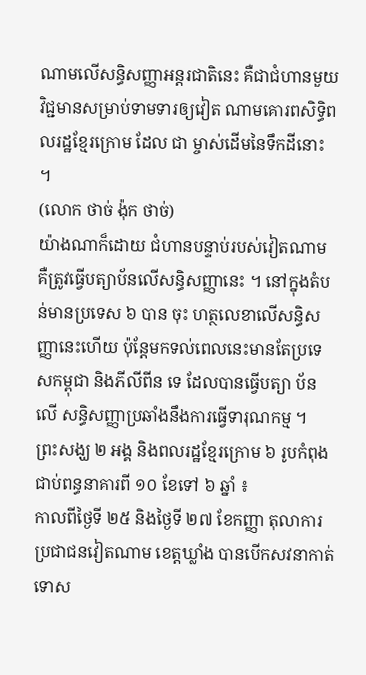ណាមលើសន្ធិសញ្ញាអន្ដរជាតិនេះ គឺជាជំហានមួយវិជ្ជមានសម្រាប់ទាមទារឲ្យវៀត ណាមគោរពសិទ្ធិពលរដ្ឋខ្មែរក្រោម ដែល ជា ម្ចាស់ដើមនៃទឹកដីនោះ ។
(លោក ថាច់ ង៉ុក ថាច់)
យ៉ាងណាក៏ដោយ ជំហានបន្ទាប់របស់វៀតណាម គឺត្រូវធ្វើបត្យាប័នលើសន្ធិសញ្ញានេះ ។ នៅក្នុងតំបន់មានប្រទេស ៦ បាន ចុះ ហត្ថលេខាលើសន្ធិសញ្ញានេះហើយ ប៉ុន្ដែមកទល់ពេលនេះមានតែប្រទេសកម្ពុជា និងភីលីពីន ទេ ដែលបានធ្វើបត្យា ប័នលើ សន្ធិសញ្ញាប្រឆាំងនឹងការធ្វើទារុណកម្ម ។
ព្រះសង្ឃ ២ អង្គ និងពលរដ្ឋខ្មែរក្រោម ៦ រូបកំពុងជាប់ពន្ធនាគារពី ១០ ខែទៅ ៦ ឆ្នាំ ៖
កាលពីថ្ងៃទី ២៥ និងថ្ងៃទី ២៧ ខែកញ្ញា តុលាការប្រជាជនវៀតណាម ខេត្តឃ្លាំង បានបើកសវនាកាត់ ទោស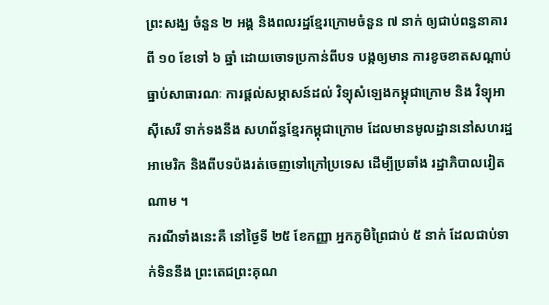ព្រះសង្ឃ ចំនួន ២ អង្គ និងពលរដ្ឋខ្មែរក្រោមចំនួន ៧ នាក់ ឲ្យជាប់ពន្ធនាគារពី ១០ ខែទៅ ៦ ឆ្នាំ ដោយចោទប្រកាន់ពីបទ បង្កឲ្យមាន ការខូចខាតសណ្ដាប់ធ្នាប់សាធារណៈ ការផ្ដល់សម្ភាសន៍ដល់ វិទ្យុសំឡេងកម្ពុជាក្រោម និង វិទ្យុអាស៊ីសេរី ទាក់ទងនឹង សហព័ន្ធខ្មែរកម្ពុជាក្រោម ដែលមានមូលដ្ឋាននៅសហរដ្ឋអាមេរិក និងពីបទប៉ងរត់ចេញទៅក្រៅប្រទេស ដើម្បីប្រឆាំង រដ្ឋាភិបាលវៀតណាម ។
ករណីទាំងនេះគឺ នៅថ្ងៃទី ២៥ ខែកញ្ញា អ្នកភូមិព្រៃជាប់ ៥ នាក់ ដែលជាប់ទាក់ទិននឹង ព្រះតេជព្រះគុណ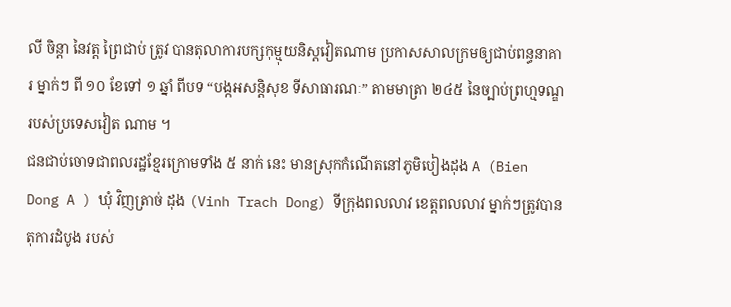លី ចិន្ដា នៃវត្ត ព្រៃជាប់ ត្រូវ បានតុលាការបក្សកុម្មុយនិស្តវៀតណាម ប្រកាសសាលក្រមឲ្យជាប់ពន្ធនាគារ ម្នាក់ៗ ពី ១០ ខែទៅ ១ ឆ្នាំ ពីបទ “បង្កអសន្តិសុខ ទីសាធារណៈ” តាមមាត្រា ២៤៥ នៃច្បាប់ព្រហ្មទណ្ឌ របស់ប្រទេសវៀត ណាម ។
ជនជាប់ចោទជាពលរដ្ឋខ្មែរក្រោមទាំង ៥ នាក់ នេះ មានស្រុកកំណើតនៅភូមិបៀងដុង A (Bien Dong A ) ឃុំ វិញត្រាច់ ដុង (Vinh Trach Dong) ទីក្រុងពលលាវ ខេត្តពលលាវ ម្នាក់ៗត្រូវបានតុការដំបូង របស់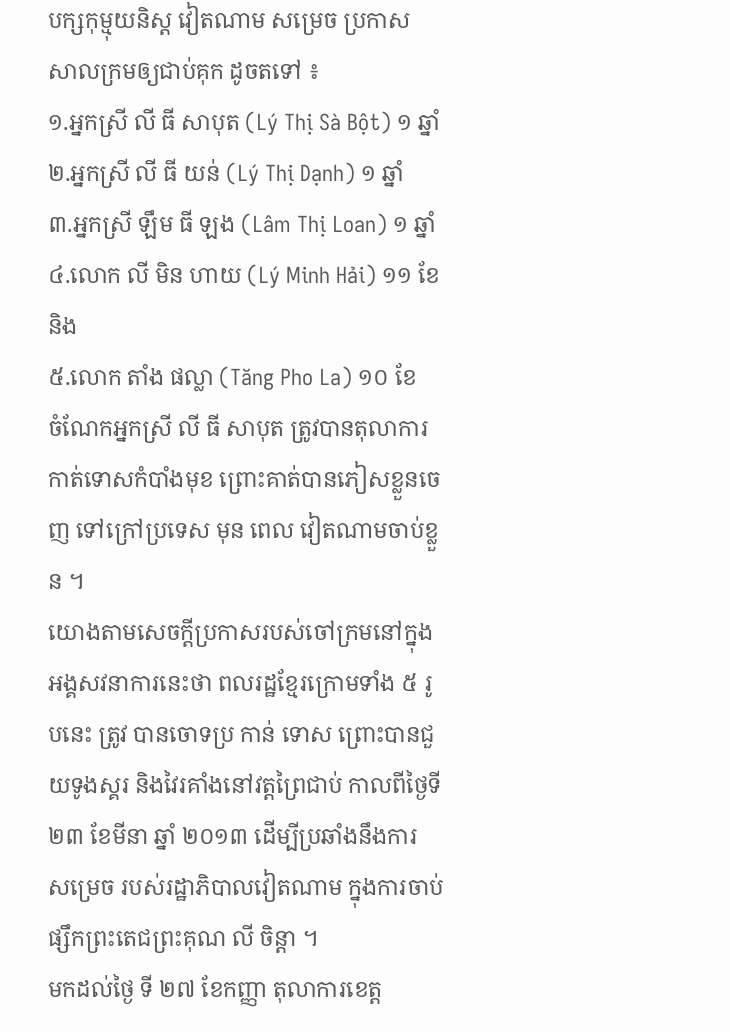បក្សកុម្មុយនិស្ត វៀតណាម សម្រេច ប្រកាស សាលក្រមឲ្យជាប់គុក ដូចតទៅ ៖
១.អ្នកស្រី លី ធី សាបុត (Lý Thị Sà Bột) ១ ឆ្នាំ
២.អ្នកស្រី លី ធី យន់ (Lý Thị Dạnh) ១ ឆ្នាំ
៣.អ្នកស្រី ឡឹម ធី ឡង (Lâm Thị Loan) ១ ឆ្នាំ
៤.លោក លី មិន ហាយ (Lý Minh Hải) ១១ ខែ និង
៥.លោក តាំង ផល្លា (Tăng Pho La) ១០ ខែ
ចំណែកអ្នកស្រី លី ធី សាបុត ត្រូវបានតុលាការកាត់ទោសកំបាំងមុខ ព្រោះគាត់បានភៀសខ្លួនចេញ ទៅក្រៅប្រទេស មុន ពេល វៀតណាមចាប់ខ្លួន ។
យោងតាមសេចក្ដីប្រកាសរបស់ចៅក្រមនៅក្នុងអង្គសវនាការនេះថា ពលរដ្ឋខ្មែរក្រោមទាំង ៥ រូបនេះ ត្រូវ បានចោទប្រ កាន់ ទោស ព្រោះបានជួយទូងស្គរ និងវៃរគាំងនៅវត្តព្រៃជាប់ កាលពីថ្ងៃទី ២៣ ខែមីនា ឆ្នាំ ២០១៣ ដើម្បីប្រឆាំងនឹងការ សម្រេច របស់រដ្ឋាភិបាលវៀតណាម ក្នុងការចាប់ផ្សឹកព្រះតេជព្រះគុណ លី ចិន្ដា ។
មកដល់ថ្ងៃ ទី ២៧ ខែកញ្ញា តុលាការខេត្ត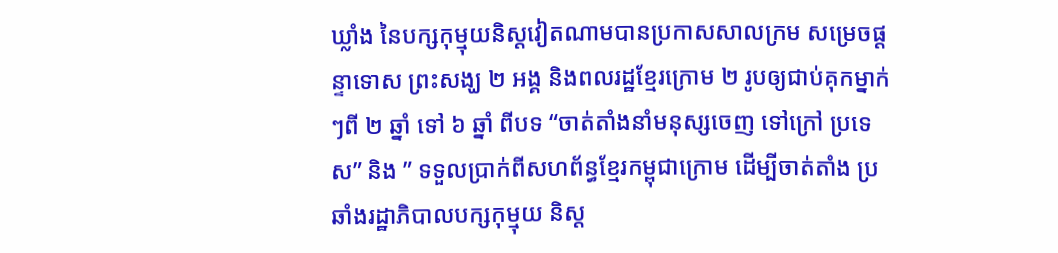ឃ្លាំង នៃបក្សកុម្មុយនិស្តវៀតណាមបានប្រកាសសាលក្រម សម្រេចផ្ដន្ទាទោស ព្រះសង្ឃ ២ អង្គ និងពលរដ្ឋខ្មែរក្រោម ២ រូបឲ្យជាប់គុកម្នាក់ៗពី ២ ឆ្នាំ ទៅ ៦ ឆ្នាំ ពីបទ “ចាត់តាំងនាំមនុស្សចេញ ទៅក្រៅ ប្រទេស” និង ” ទទួលប្រាក់ពីសហព័ន្ធខ្មែរកម្ពុជាក្រោម ដើម្បីចាត់តាំង ប្រឆាំងរដ្ឋាភិបាលបក្សកុម្មុយ និស្ត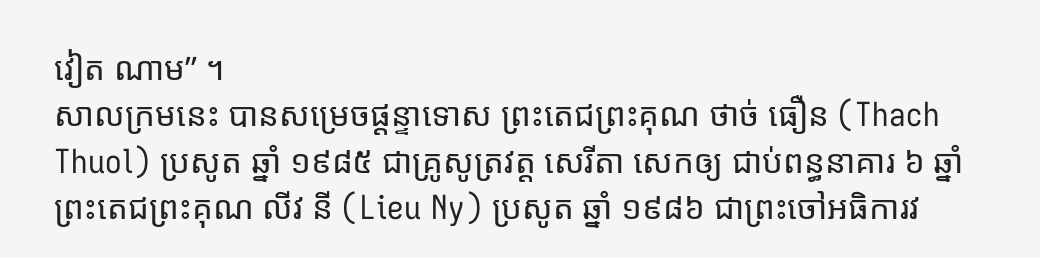វៀត ណាម” ។
សាលក្រមនេះ បានសម្រេចផ្ដន្ទាទោស ព្រះតេជព្រះគុណ ថាច់ ធឿន (Thach Thuol) ប្រសូត ឆ្នាំ ១៩៨៥ ជាគ្រូសូត្រវត្ត សេរីតា សេកឲ្យ ជាប់ពន្ធនាគារ ៦ ឆ្នាំ ព្រះតេជព្រះគុណ លីវ នី (Lieu Ny) ប្រសូត ឆ្នាំ ១៩៨៦ ជាព្រះចៅអធិការវ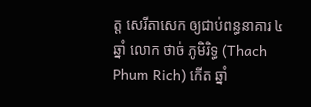ត្ត សេរីតាសេក ឲ្យជាប់ពន្ធនាគារ ៤ ឆ្នាំ លោក ថាច់ ភូមិរិទ្ធ (Thach Phum Rich) កើត ឆ្នាំ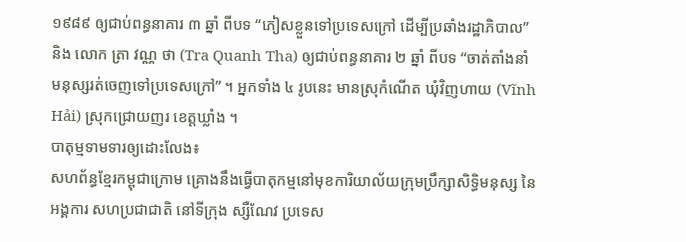១៩៨៩ ឲ្យជាប់ពន្ធនាគារ ៣ ឆ្នាំ ពីបទ “ភៀសខ្លួនទៅប្រទេសក្រៅ ដើម្បីប្រឆាំងរដ្ឋាភិបាល” និង លោក ត្រា វណ្ណ ថា (Tra Quanh Tha) ឲ្យជាប់ពន្ធនាគារ ២ ឆ្នាំ ពីបទ “ចាត់តាំងនាំ មនុស្សរត់ចេញទៅប្រទេសក្រៅ” ។ អ្នកទាំង ៤ រូបនេះ មានស្រុកំណើត ឃុំវិញហាយ (Vĩnh Hải) ស្រុកជ្រោយញរ ខេត្តឃ្លាំង ។
បាតុម្មទាមទារឲ្យដោះលែង៖
សហព័ន្ធខ្មែរកម្ពុជាក្រោម គ្រោងនឹងធ្វើបាតុកម្មនៅមុខការិយាល័យក្រុមប្រឹក្សាសិទ្ធិមនុស្ស នៃ អង្គការ សហប្រជាជាតិ នៅទីក្រុង ស្សឺណែវ ប្រទេស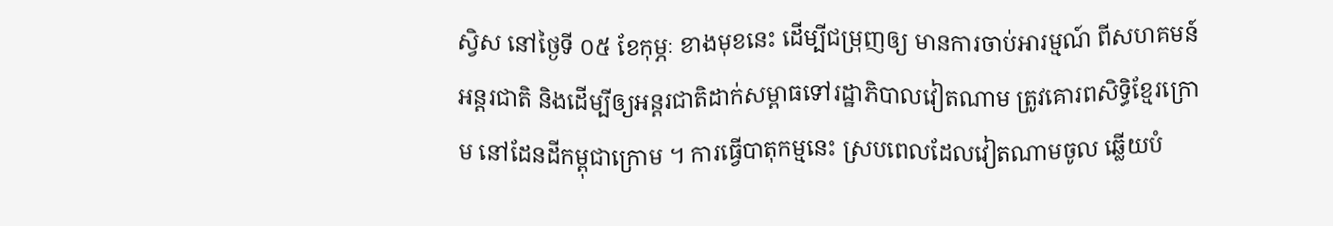ស្វិស នៅថ្ងៃទី ០៥ ខែកុម្ភៈ ខាងមុខនេះ ដើម្បីជម្រុញឲ្យ មានការចាប់អារម្មណ៍ ពីសហគមន៍ អន្តរជាតិ និងដើម្បីឲ្យអន្តរជាតិដាក់សម្ពាធទៅរដ្ឋាភិបាលវៀតណាម ត្រូវគោរពសិទ្ធិខ្មែរក្រោម នៅដែនដីកម្ពុជាក្រោម ។ ការធ្វើបាតុកម្មនេះ ស្របពេលដែលវៀតណាមចូល ឆ្លើយបំ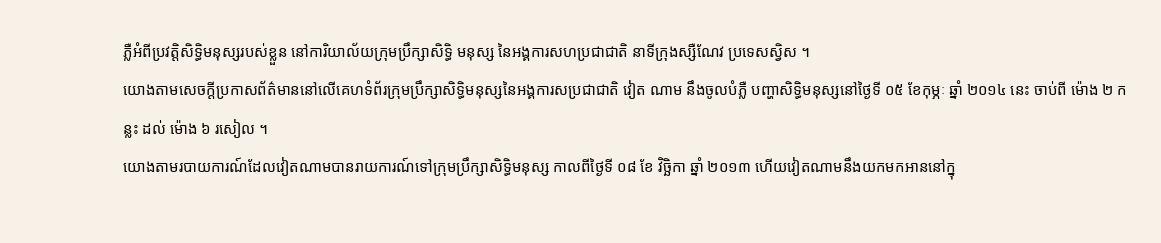ភ្លឺអំពីប្រវត្តិសិទ្ធិមនុស្សរបស់ខ្លួន នៅការិយាល័យក្រុមប្រឹក្សាសិទ្ធិ មនុស្ស នៃអង្គការសហប្រជាជាតិ នាទីក្រុងស្សឺណែវ ប្រទេសស្វិស ។
យោងតាមសេចក្ដីប្រកាសព័ត៌មាននៅលើគេហទំព័រក្រុមប្រឹក្សាសិទ្ធិមនុស្សនៃអង្គការសប្រជាជាតិ វៀត ណាម នឹងចូលបំភ្លឺ បញ្ហាសិទ្ធិមនុស្សនៅថ្ងៃទី ០៥ ខែកុម្ភៈ ឆ្នាំ ២០១៤ នេះ ចាប់ពី ម៉ោង ២ កន្លះ ដល់ ម៉ោង ៦ រសៀល ។
យោងតាមរបាយការណ៍ដែលវៀតណាមបានរាយការណ៍ទៅក្រុមប្រឹក្សាសិទ្ធិមនុស្ស កាលពីថ្ងៃទី ០៨ ខែ វិច្ឆិកា ឆ្នាំ ២០១៣ ហើយវៀតណាមនឹងយកមកអាននៅក្នុ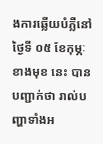ងការឆ្លើយបំភ្លឺនៅថ្ងៃទី ០៥ ខែកុម្ភៈ ខាងមុខ នេះ បានបញ្ជាក់ថា រាល់បញ្ហាទាំងអ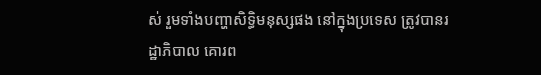ស់ រួមទាំងបញ្ហាសិទ្ធិមនុស្សផង នៅក្នុងប្រទេស ត្រូវបានរដ្ឋាភិបាល គោរព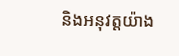និងអនុវត្តយ៉ាង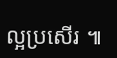ល្អប្រសើរ ៕